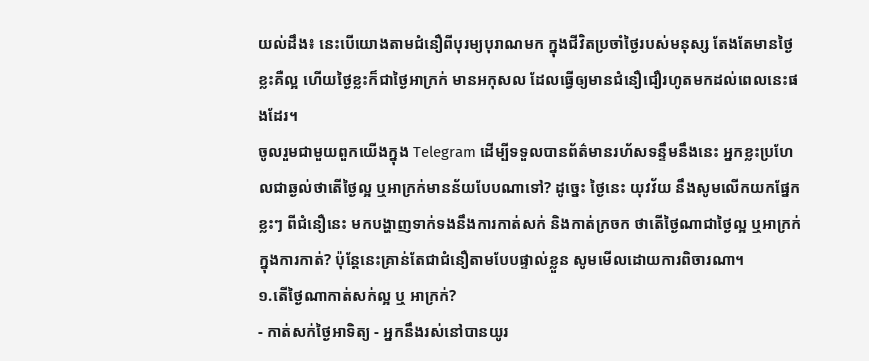យល់ដឹង៖ នេះបើយោងតាមជំនឿពីបុរម្យបុរាណមក ក្នុងជីវិតប្រចាំថ្ងៃរបស់មនុស្ស តែងតែមានថ្ងៃខ្លះគឺល្អ ហើយថ្ងៃខ្លះក៏ជាថ្ងៃអាក្រក់ មានអកុសល ដែលធ្វើឲ្យមានជំនឿជឿរហូតមកដល់ពេលនេះផងដែរ។
ចូលរួមជាមួយពួកយើងក្នុង Telegram ដើម្បីទទួលបានព័ត៌មានរហ័សទន្ទឹមនឹងនេះ អ្នកខ្លះប្រហែលជាឆ្ងល់ថាតើថ្ងៃល្អ ឬអាក្រក់មានន័យបែបណាទៅ? ដូច្នេះ ថ្ងៃនេះ យុវវ័យ នឹងសូមលើកយកផ្នែកខ្លះៗ ពីជំនឿនេះ មកបង្ហាញទាក់ទងនឹងការកាត់សក់ និងកាត់ក្រចក ថាតើថ្ងៃណាជាថ្ងៃល្អ ឬអាក្រក់ក្នុងការកាត់? ប៉ុន្តែនេះគ្រាន់តែជាជំនឿតាមបែបផ្ទាល់ខ្លួន សូមមើលដោយការពិចារណា។
១.តើថ្ងៃណាកាត់សក់ល្អ ឬ អាក្រក់?
- កាត់សក់ថ្ងៃអាទិត្យ - អ្នកនឹងរស់នៅបានយូរ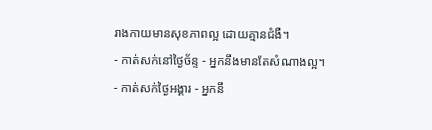រាងកាយមានសុខភាពល្អ ដោយគ្មានជំងឺ។
- កាត់សក់នៅថ្ងៃច័ន្ទ - អ្នកនឹងមានតែសំណាងល្អ។
- កាត់សក់ថ្ងៃអង្គារ - អ្នកនឹ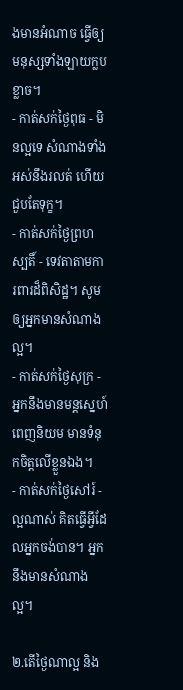ងមានអំណាច ធ្វើឲ្យមនុស្សទាំងឡាយក្លបខ្លាច។
- កាត់សក់ថ្ងៃពុធ - មិនល្អទេ សំណាងទាំងអស់នឹងរលត់ ហើយជួបតែទុក្ខ។
- កាត់សក់ថ្ងៃព្រហស្បតិ៍ - ទេវតាតាមការពារដ៏ពិសិដ្ឋ។ សូមឲ្យអ្នកមានសំណាងល្អ។
- កាត់សក់ថ្ងៃសុក្រ - អ្នកនឹងមានមន្តស្នេហ៍ ពេញនិយម មានទំនុកចិត្តលើខ្លួនឯង។
- កាត់សក់ថ្ងៃសៅរ៍ - ល្អណាស់ គិតធ្វើអ្វីដែលអ្នកចង់បាន។ អ្នកនឹងមានសំណាងល្អ។

២.តើថ្ងៃណាល្អ និង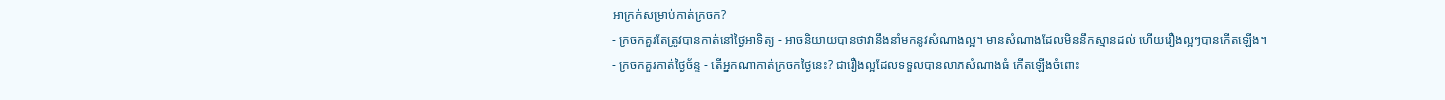អាក្រក់សម្រាប់កាត់ក្រចក?
- ក្រចកគួរតែត្រូវបានកាត់នៅថ្ងៃអាទិត្យ - អាចនិយាយបានថាវានឹងនាំមកនូវសំណាងល្អ។ មានសំណាងដែលមិននឹកស្មានដល់ ហើយរឿងល្អៗបានកើតឡើង។
- ក្រចកគួរកាត់ថ្ងៃច័ន្ទ - តើអ្នកណាកាត់ក្រចកថ្ងៃនេះ? ជារឿងល្អដែលទទួលបានលាភសំណាងធំ កើតឡើងចំពោះ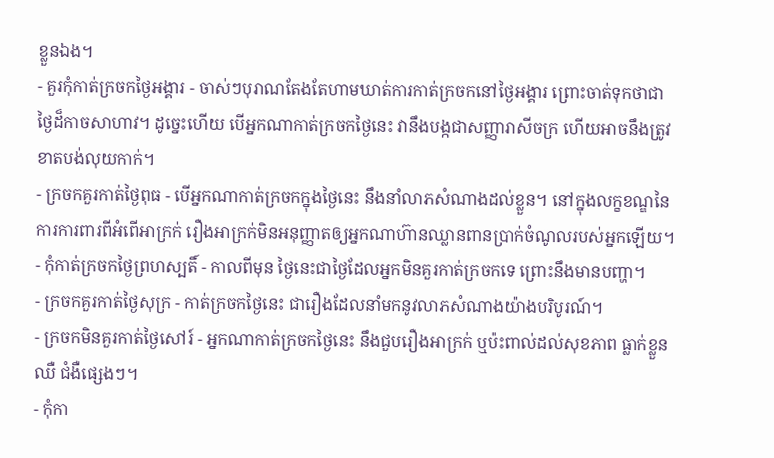ខ្លួនឯង។
- គួរកុំកាត់ក្រចកថ្ងៃអង្គារ - ចាស់ៗបុរាណតែងតែហាមឃាត់ការកាត់ក្រចកនៅថ្ងៃអង្គារ ព្រោះចាត់ទុកថាជាថ្ងៃដ៏កាចសាហាវ។ ដូច្នេះហើយ បើអ្នកណាកាត់ក្រចកថ្ងៃនេះ វានឹងបង្កជាសញ្ញារាសីចក្រ ហើយអាចនឹងត្រូវខាតបង់លុយកាក់។
- ក្រចកគួរកាត់ថ្ងៃពុធ - បើអ្នកណាកាត់ក្រចកក្នុងថ្ងៃនេះ នឹងនាំលាភសំណាងដល់ខ្លួន។ នៅក្នុងលក្ខខណ្ឌនៃការការពារពីអំពើអាក្រក់ រឿងអាក្រក់មិនអនុញ្ញាតឲ្យអ្នកណាហ៊ានឈ្លានពានប្រាក់ចំណូលរបស់អ្នកឡើយ។
- កុំកាត់ក្រចកថ្ងៃព្រហស្បតិ៍ - កាលពីមុន ថ្ងៃនេះជាថ្ងៃដែលអ្នកមិនគួរកាត់ក្រចកទេ ព្រោះនឹងមានបញ្ហា។
- ក្រចកគួរកាត់ថ្ងៃសុក្រ - កាត់ក្រចកថ្ងៃនេះ ជារឿងដែលនាំមកនូវលាភសំណាងយ៉ាងបរិបូរណ៍។
- ក្រចកមិនគួរកាត់ថ្ងៃសៅរ៍ - អ្នកណាកាត់ក្រចកថ្ងៃនេះ នឹងជួបរឿងអាក្រក់ ឬប៉ះពាល់ដល់សុខភាព ធ្លាក់ខ្លួនឈឺ ជំងឺផ្សេងៗ។
- កុំកា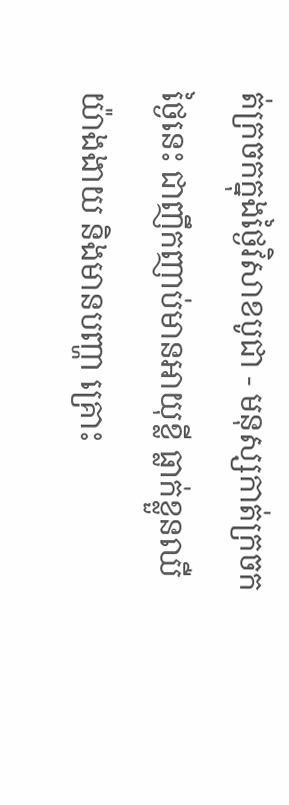ត់ក្រចកក្នុងថ្ងៃវិសាខបូជា - មនុស្សកាត់ក្រចកថ្ងៃនេះ ជាញឹកញាប់មានអាយុខ្លី ធ្លាក់ខ្លួនឈឺយ៉ាងងាយ និងមានបញ្ហា គ្រោះ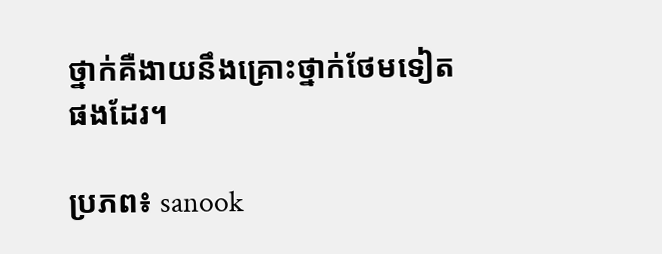ថ្នាក់គឺងាយនឹងគ្រោះថ្នាក់ថែមទៀតផងដែរ។

ប្រភព៖ sanook